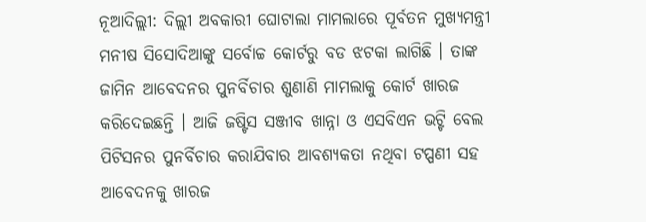ନୂଆଦିଲ୍ଲୀ: ଦିଲ୍ଲୀ ଅବକାରୀ ଘୋଟାଲା ମାମଲାରେ ପୂର୍ବତନ ମୁଖ୍ୟମନ୍ତ୍ରୀ ମନୀଷ ସିସୋଦିଆଙ୍କୁ ସର୍ବୋଚ୍ଚ କୋର୍ଟରୁ ବଡ ଝଟକା ଲାଗିଛି । ତାଙ୍କ ଜାମିନ ଆବେଦନର ପୁନର୍ବିଚାର ଶୁଣାଣି ମାମଲାକୁ କୋର୍ଟ ଖାରଜ କରିଦେଇଛନ୍ତି । ଆଜି ଜଷ୍ଟିସ ସଞ୍ଜୀବ ଖାନ୍ନା ଓ ଏସବିଏନ ଭଟ୍ଟି ବେଲ ପିଟିସନର ପୁନର୍ବିଚାର କରାଯିବାର ଆବଶ୍ୟକତା ନଥିବା ଟପ୍ପଣୀ ସହ ଆବେଦନକୁ ଖାରଜ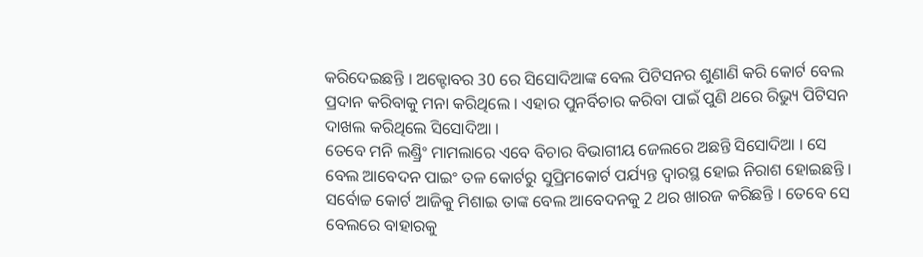କରିଦେଇଛନ୍ତି । ଅକ୍ଟୋବର 30 ରେ ସିସୋଦିଆଙ୍କ ବେଲ ପିଟିସନର ଶୁଣାଣି କରି କୋର୍ଟ ବେଲ ପ୍ରଦାନ କରିବାକୁ ମନା କରିଥିଲେ । ଏହାର ପୁନର୍ବିଚାର କରିବା ପାଇଁ ପୁଣି ଥରେ ରିଭ୍ୟୁ ପିଟିସନ ଦାଖଲ କରିଥିଲେ ସିସୋଦିଆ ।
ତେବେ ମନି ଲଣ୍ଡ୍ରିଂ ମାମଲାରେ ଏବେ ବିଚାର ବିଭାଗୀୟ ଜେଲରେ ଅଛନ୍ତି ସିସୋଦିଆ । ସେ ବେଲ ଆବେଦନ ପାଇଂ ତଳ କୋର୍ଟରୁ ସୁପ୍ରିମକୋର୍ଟ ପର୍ଯ୍ୟନ୍ତ ଦ୍ବାରସ୍ଥ ହୋଇ ନିରାଶ ହୋଇଛନ୍ତି । ସର୍ବୋଚ୍ଚ କୋର୍ଟ ଆଜିକୁ ମିଶାଇ ତାଙ୍କ ବେଲ ଆବେଦନକୁ 2 ଥର ଖାରଜ କରିଛନ୍ତି । ତେବେ ସେ ବେଲରେ ବାହାରକୁ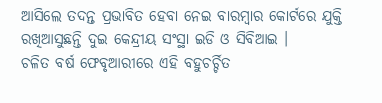ଆସିଲେ ତଦନ୍ତ ପ୍ରଭାବିତ ହେବା ନେଇ ବାରମ୍ବାର କୋର୍ଟରେ ଯୁକ୍ତି ରଖିଆସୁଛନ୍ତି ଦୁଇ କେନ୍ଦ୍ରୀୟ ସଂସ୍ଥା ଇଡି ଓ ସିବିଆଇ ।
ଚଳିତ ବର୍ଷ ଫେବୃଆରୀରେ ଏହି ବହୁଚର୍ଚ୍ଚିତ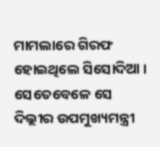ମାମଲାରେ ଗିରଫ ହୋଇଥିଲେ ସିସୋଦିଆ । ସେତେବେଳେ ସେ ଦିଲ୍ଲୀର ଉପମୁଖ୍ୟମନ୍ତ୍ରୀ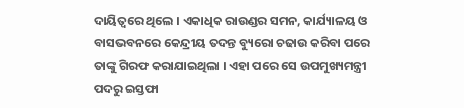ଦାୟିତ୍ବରେ ଥିଲେ । ଏକାଧିକ ରାଉଣ୍ଡର ସମନ, କାର୍ଯ୍ୟାଳୟ ଓ ବାସଭବନରେ କେନ୍ଦ୍ରୀୟ ତଦନ୍ତ ବ୍ୟୁରୋ ଚଢାଉ କରିବା ପରେ ତାଙ୍କୁ ଗିରଫ କରାଯାଇଥିଲା । ଏହା ପରେ ସେ ଉପମୁଖ୍ୟମନ୍ତ୍ରୀ ପଦରୁ ଇସ୍ତଫା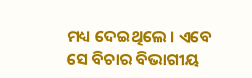ମଧ୍ୟ ଦେଇଥିଲେ । ଏବେ ସେ ବିଚାର ବିଭାଗୀୟ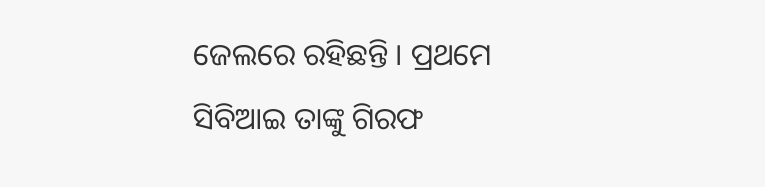ଜେଲରେ ରହିଛନ୍ତି । ପ୍ରଥମେ ସିବିଆଇ ତାଙ୍କୁ ଗିରଫ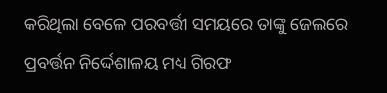କରିଥିଲା ବେଳେ ପରବର୍ତ୍ତୀ ସମୟରେ ତାଙ୍କୁ ଜେଲରେ ପ୍ରବର୍ତ୍ତନ ନିର୍ଦ୍ଦେଶାଳୟ ମଧ୍ୟ ଗିରଫ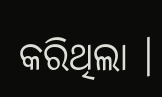କରିଥିଲା ।